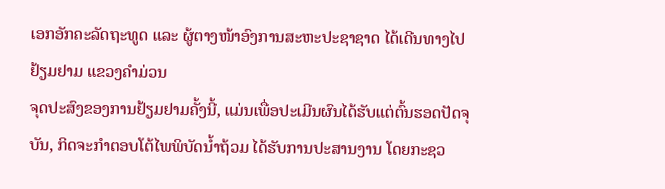ເອກອັກຄະລັດຖະທູດ ແລະ ຜູ້ຕາງໜ້າອົງການສະຫະປະຊາຊາດ ໄດ້ເດີນທາງໄປຢ້ຽມຢາມ ແຂວງຄຳມ່ວນ
ຈຸດປະສົງຂອງການຢ້ຽມຢາມຄັ້ງນີ້, ແມ່ນເພື່ອປະເມີນຜົນໄດ້ຮັບແຕ່ຕົ້ນຮອດປັດຈຸບັນ, ກິດຈະກຳຕອບໂຕ້ໄພພິບັດນໍ້າຖ້ວມ ໄດ້ຮັບການປະສານງານ ໂດຍກະຊວ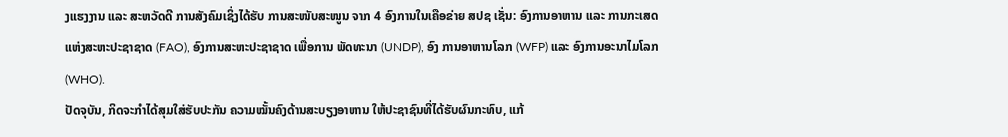ງແຮງງານ ແລະ ສະຫວັດດີ ການສັງຄົມເຊິ່ງໄດ້ຮັບ ການສະໜັບສະໜູນ ຈາກ 4 ອົງການໃນເຄືອຂ່າຍ ສປຊ ເຊັ່ນ: ອົງການອາຫານ ແລະ ການກະເສດແຫ່ງສະຫະປະຊາຊາດ (FAO), ອົງການສະຫະປະຊາຊາດ ເພື່ອການ ພັດທະນາ (UNDP), ອົງ ການອາຫານໂລກ (WFP) ແລະ ອົງການອະນາໄມໂລກ (WHO).
ປັດຈຸບັນ, ກິດຈະກຳໄດ້ສຸມໃສ່ຮັບປະກັນ ຄວາມໝັ້ນຄົງດ້ານສະບຽງອາຫານ ໃຫ້ປະຊາຊົນທີ່ໄດ້ຮັບຜົນກະທົບ, ແກ້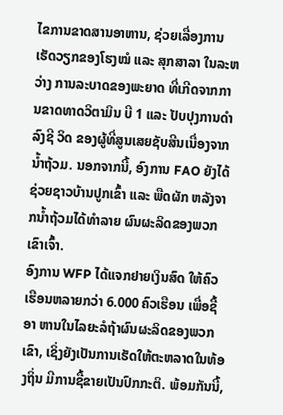ໄຂການຂາດສານອາຫານ, ຊ່ວຍເລື່ອງການເຮັດວຽກຂອງໂຮງໝໍ ແລະ ສຸກສາລາ ໃນລະຫວ່າງ ການລະບາດຂອງພະຍາດ ທີ່ເກີດຈາກການຂາດທາດວິຕາມິນ ບີ 1 ແລະ ປັບປຸງການດຳລົງຊີ ວິດ ຂອງຜູ້ທີ່ສູນເສຍຊັບສີນເນື່ອງຈາກນໍ້າຖ້ວມ. ນອກຈາກນີ້, ອົງການ FAO ຍັງໄດ້ຊ່ວຍຊາວບ້ານປູກເຂົ້າ ແລະ ພືດຜັກ ຫລັງຈາກນໍ້າຖ້ວມໄດ້ທຳລາຍ ຜົນຜະລິດຂອງພວກເຂົາເຈົ້າ.
ອົງການ WFP ໄດ້ແຈກຢາຍເງິນສົດ ໃຫ້ຄົວເຮືອນຫລາຍກວ່າ 6.000 ຄົວເຮືອນ ເພື່ອຊື້ອາ ຫານໃນໄລຍະລໍຖ້າຜົນຜະລິດຂອງພວກເຂົາ, ເຊິ່ງຍັງເປັນການເຮັດໃຫ້ຕະຫລາດໃນທ້ອງຖິ່ນ ມີການຊື້ຂາຍເປັນປົກກະຕິ. ພ້ອມກັນນີ້,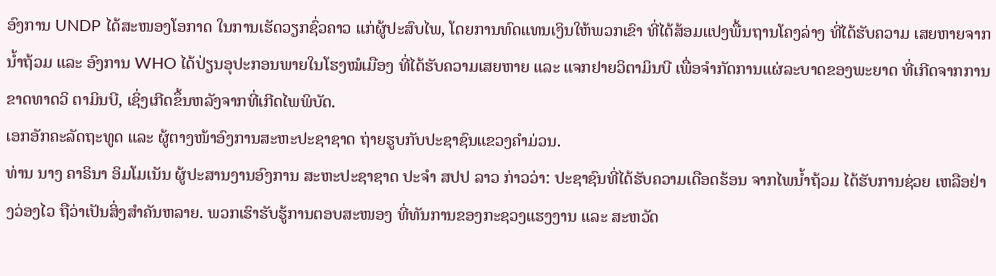ອົງການ UNDP ໄດ້ສະໜອງໂອກາດ ໃນການເຮັດວຽກຊົ່ວຄາວ ແກ່ຜູ້ປະສົບໄພ, ໂດຍການທົດແທນເງິນໃຫ້ພວກເຂົາ ທີ່ໄດ້ສ້ອມແປງພື້ນຖານໂຄງລ່າງ ທີ່ໄດ້ຮັບຄວາມ ເສຍຫາຍຈາກນໍ້າຖ້ວມ ແລະ ອົງການ WHO ໄດ້ປ່ຽນອຸປະກອນພາຍໃນໂຮງໝໍເມືອງ ທີ່ໄດ້ຮັບຄວາມເສຍຫາຍ ແລະ ແຈກຢາຍວິຕາມິນບີ ເພື່ອຈຳກັດການແຜ່ລະບາດຂອງພະຍາດ ທີ່ເກີດຈາກການ ຂາດທາດວິ ຕາມິນບີ, ເຊິ່ງເກີດຂຶ້ນຫລັງຈາກທີ່ເກີດໄພພິບັດ.
ເອກອັກຄະລັດຖະທູດ ແລະ ຜູ້ຕາງໜ້າອົງການສະຫະປະຊາຊາດ ຖ່າຍຮູບກັບປະຊາຊົນແຂວງຄຳມ່ວນ.
ທ່ານ ນາງ ຄາຣິນາ ອິມໂມເນັນ ຜູ້ປະສານງານອົງການ ສະຫະປະຊາຊາດ ປະຈຳ ສປປ ລາວ ກ່າວວ່າ: ປະຊາຊົນທີ່ໄດ້ຮັບຄວາມເດືອດຮ້ອນ ຈາກໄພນໍ້າຖ້ວມ ໄດ້ຮັບການຊ່ວຍ ເຫລືອຢ່າງວ່ອງໄວ ຖືວ່າເປັນສິ່ງສຳຄັນຫລາຍ. ພວກເຮົາຮັບຮູ້ການຕອບສະໜອງ ທີ່ທັນການຂອງກະຊວງແຮງງານ ແລະ ສະຫວັດ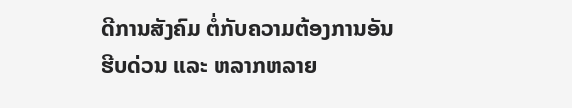ດີການສັງຄົມ ຕໍ່ກັບຄວາມຕ້ອງການອັນຮີບດ່ວນ ແລະ ຫລາກຫລາຍ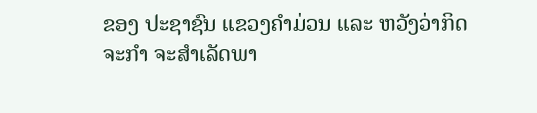ຂອງ ປະຊາຊົນ ແຂວງຄຳມ່ວນ ແລະ ຫວັງວ່າກິດຈະກຳ ຈະສຳເລັດພາ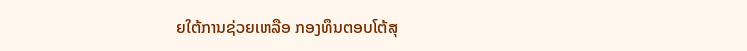ຍໃຕ້ການຊ່ວຍເຫລືອ ກອງທຶນຕອບໂຕ້ສຸ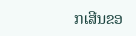ກເສີນຂອ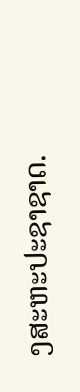ງສະຫະປະຊາຊາດ.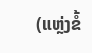(ແຫຼ່ງຂໍ້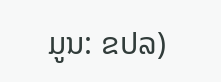ມູນ: ຂປລ)